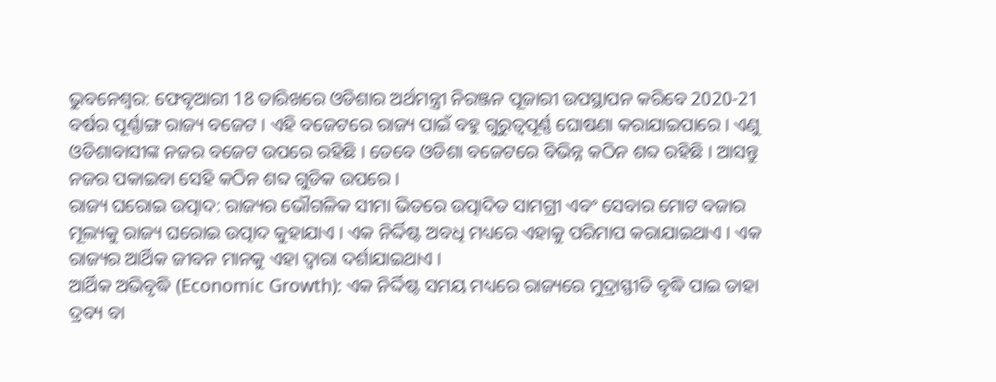ଭୁବନେଶ୍ବର: ଫେବୃଆରୀ 18 ତାରିଖରେ ଓଡିଶାର ଅର୍ଥମନ୍ତ୍ରୀ ନିରଞ୍ଜନ ପୂଜାରୀ ଉପସ୍ଥାପନ କରିବେ 2020-21 ବର୍ଷର ପୂର୍ଣ୍ଣାଙ୍ଗ ରାଜ୍ୟ ବଜେଟ । ଏହି ବଜେଟରେ ରାଜ୍ୟ ପାଇଁ ବହୁ ଗୁରୁତ୍ବପୂର୍ଣ୍ଣ ଘୋଷଣା କରାଯାଇପାରେ । ଏଣୁ ଓଡିଶାବାସୀଙ୍କ ନଜର ବଜେଟ ଉପରେ ରହିଛି । ତେବେ ଓଡିଶା ବଜେଟରେ ବିଭିନ୍ନ କଠିନ ଶବ୍ଦ ରହିଛି । ଆସନ୍ତୁ ନଜର ପକାଇବା ସେହି କଠିନ ଶବ୍ଦ ଗୁଡିକ ଉପରେ ।
ରାଜ୍ୟ ଘରୋଇ ଉତ୍ପାଦ: ରାଜ୍ୟର ଭୌଗଳିକ ସୀମା ଭିତରେ ଉତ୍ପାଦିତ ସାମଗ୍ରୀ ଏବଂ ସେବାର ମୋଟ ବଜାର ମୂଲ୍ୟକୁ ରାଜ୍ୟ ଘରୋଇ ଉତ୍ପାଦ କୁହାଯାଏ । ଏକ ନିର୍ଦ୍ଦିଷ୍ଟ ଅବଧି ମଧ୍ୟରେ ଏହାକୁ ପରିମାପ କରାଯାଇଥାଏ । ଏକ ରାଜ୍ୟର ଆର୍ଥିକ ଜୀବନ ମାନକୁ ଏହା ଦ୍ବାରା ଦର୍ଶାଯାଇଥାଏ ।
ଆର୍ଥିକ ଅଭିବୃଦ୍ଧି (Economic Growth): ଏକ ନିର୍ଦ୍ଦିଷ୍ଟ ସମୟ ମଧ୍ୟରେ ରାଜ୍ୟରେ ମୁଦ୍ରାସ୍ଫୀତି ବୃଦ୍ଧି ପାଇ ତାହା ଦ୍ରବ୍ୟ ବା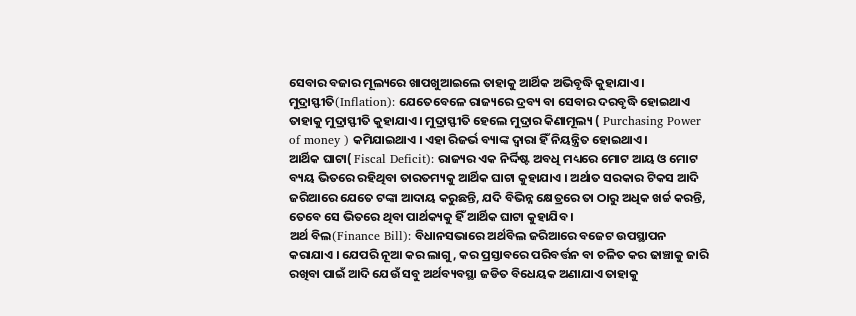ସେବାର ବଜାର ମୂଲ୍ୟରେ ଖାପଖୁଆଇଲେ ତାହାକୁ ଆର୍ଥିକ ଅଭିବୃଦ୍ଧି କୁହାଯାଏ ।
ମୁଦ୍ରାସ୍ଫୀତି(Inflation): ଯେତେବେଳେ ରାଜ୍ୟରେ ଦ୍ରବ୍ୟ ବା ସେବାର ଦରବୃଦ୍ଧି ହୋଇଥାଏ ତାହାକୁ ମୁଦ୍ରାସ୍ଫୀତି କୁହାଯାଏ । ମୁଦ୍ରାସ୍ଫୀତି ହେଲେ ମୁଦ୍ରାର କିଣାମୂଲ୍ୟ ( Purchasing Power of money ) କମିଯାଇଥାଏ । ଏହା ରିଜର୍ଭ ବ୍ୟାଙ୍କ ଦ୍ବାରା ହିଁ ନିୟନ୍ତ୍ରିତ ହୋଇଥାଏ ।
ଆର୍ଥିକ ଘାଟା( Fiscal Deficit): ରାଜ୍ୟର ଏକ ନିର୍ଦ୍ଦିଷ୍ଟ ଅବଧି ମଧ୍ୟରେ ମୋଟ ଆୟ ଓ ମୋଟ ବ୍ୟୟ ଭିତରେ ରହିଥିବା ତାରତମ୍ୟକୁ ଆର୍ଥିକ ଘାଟା କୁହାଯାଏ । ଅର୍ଥାତ ସରକାର ଟିକସ ଆଦି ଜରିଆରେ ଯେତେ ଟଙ୍କା ଆଦାୟ କରୁଛନ୍ତି, ଯଦି ବିଭିନ୍ନ କ୍ଷେତ୍ରରେ ତା ଠାରୁ ଅଧିକ ଖର୍ଚ୍ଚ କରନ୍ତି, ତେବେ ସେ ଭିତରେ ଥିବା ପାର୍ଥକ୍ୟକୁ ହିଁ ଆର୍ଥିକ ଘାଟା କୁହାଯିବ ।
ଅର୍ଥ ବିଲ(Finance Bill): ବିଧାନସଭାରେ ଅର୍ଥବିଲ ଜରିଆରେ ବଜେଟ ଉପସ୍ଥାପନ କରାଯାଏ । ଯେପରି ନୂଆ କର ଲାଗୁ, କର ପ୍ରସ୍ତାବରେ ପରିବର୍ତ୍ତନ ବା ଚଳିତ କର ଢାଞ୍ଚାକୁ ଜାରି ରଖିବା ପାଇଁ ଆଦି ଯେଉଁ ସବୁ ଅର୍ଥବ୍ୟବସ୍ଥା ଜଡିତ ବିଧେୟକ ଅଣାଯାଏ ତାହାକୁ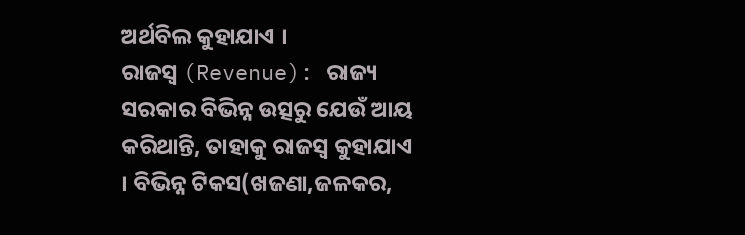ଅର୍ଥବିଲ କୁହାଯାଏ ।
ରାଜସ୍ବ (Revenue): ରାଜ୍ୟ ସରକାର ବିଭିନ୍ନ ଉତ୍ସରୁ ଯେଉଁ ଆୟ କରିଥାନ୍ତି, ତାହାକୁ ରାଜସ୍ବ କୁହାଯାଏ । ବିଭିନ୍ନ ଟିକସ(ଖଜଣା,ଜଳକର,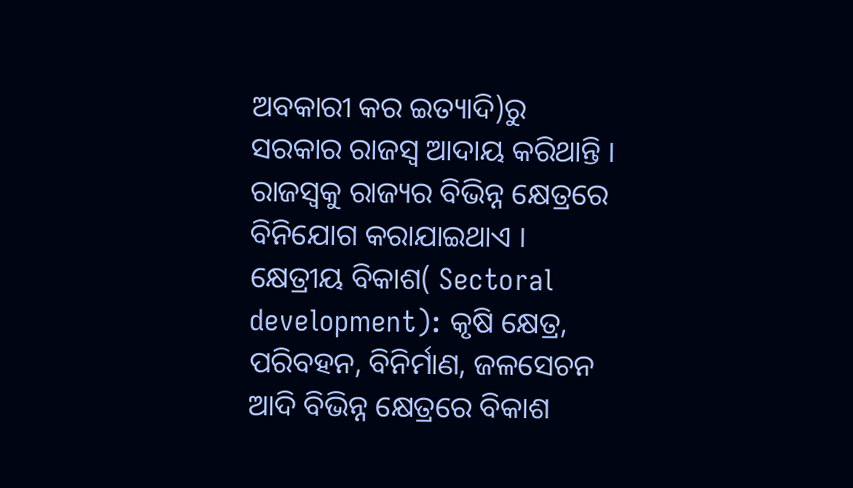ଅବକାରୀ କର ଇତ୍ୟାଦି)ରୁ ସରକାର ରାଜସ୍ବ ଆଦାୟ କରିଥାନ୍ତି । ରାଜସ୍ବକୁ ରାଜ୍ୟର ବିଭିନ୍ନ କ୍ଷେତ୍ରରେ ବିନିଯୋଗ କରାଯାଇଥାଏ ।
କ୍ଷେତ୍ରୀୟ ବିକାଶ( Sectoral development): କୃଷି କ୍ଷେତ୍ର, ପରିବହନ, ବିନିର୍ମାଣ, ଜଳସେଚନ ଆଦି ବିଭିନ୍ନ କ୍ଷେତ୍ରରେ ବିକାଶ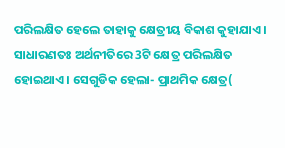ପରିଲକ୍ଷିତ ହେଲେ ତାହାକୁ କ୍ଷେତ୍ରୀୟ ବିକାଶ କୁହାଯାଏ । ସାଧାରଣତଃ ଅର୍ଥନୀତିରେ 3ଟି କ୍ଷେତ୍ର ପରିଲକ୍ଷିତ ହୋଇଥାଏ । ସେଗୁଡିକ ହେଲା- ପ୍ରାଥମିକ କ୍ଷେତ୍ର(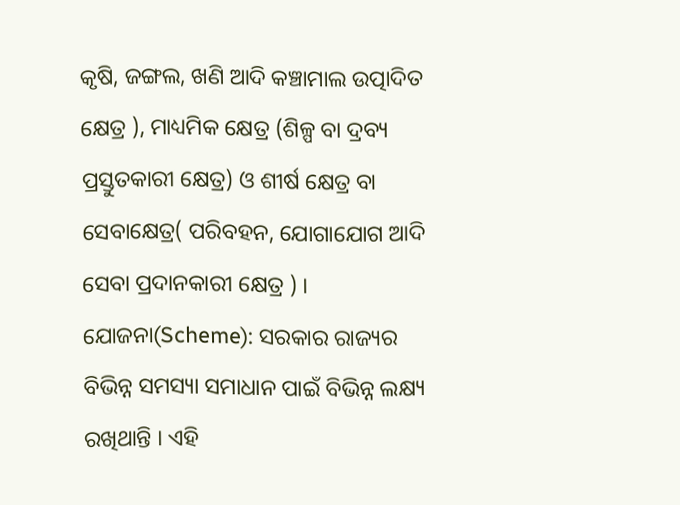କୃଷି, ଜଙ୍ଗଲ, ଖଣି ଆଦି କଞ୍ଚାମାଲ ଉତ୍ପାଦିତ କ୍ଷେତ୍ର ), ମାଧ୍ୟମିକ କ୍ଷେତ୍ର (ଶିଳ୍ପ ବା ଦ୍ରବ୍ୟ ପ୍ରସ୍ତୁତକାରୀ କ୍ଷେତ୍ର) ଓ ଶୀର୍ଷ କ୍ଷେତ୍ର ବା ସେବାକ୍ଷେତ୍ର( ପରିବହନ, ଯୋଗାଯୋଗ ଆଦି ସେବା ପ୍ରଦାନକାରୀ କ୍ଷେତ୍ର ) ।
ଯୋଜନା(Scheme): ସରକାର ରାଜ୍ୟର ବିଭିନ୍ନ ସମସ୍ୟା ସମାଧାନ ପାଇଁ ବିଭିନ୍ନ ଲକ୍ଷ୍ୟ ରଖିଥାନ୍ତି । ଏହି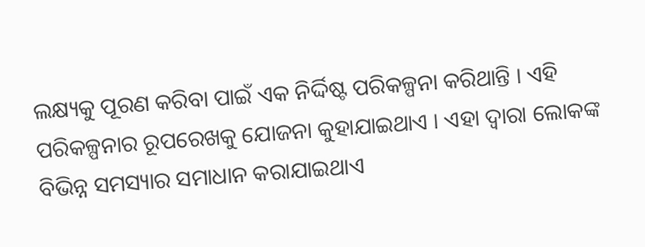ଲକ୍ଷ୍ୟକୁ ପୂରଣ କରିବା ପାଇଁ ଏକ ନିର୍ଦ୍ଦିଷ୍ଟ ପରିକଳ୍ପନା କରିଥାନ୍ତି । ଏହି ପରିକଳ୍ପନାର ରୂପରେଖକୁ ଯୋଜନା କୁହାଯାଇଥାଏ । ଏହା ଦ୍ବାରା ଲୋକଙ୍କ ବିଭିନ୍ନ ସମସ୍ୟାର ସମାଧାନ କରାଯାଇଥାଏ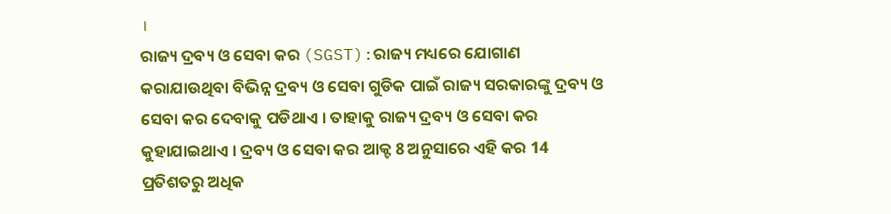।
ରାଜ୍ୟ ଦ୍ରବ୍ୟ ଓ ସେବା କର (SGST):ରାଜ୍ୟ ମଧ୍ୟରେ ଯୋଗାଣ କରାଯାଉଥିବା ବିଭିନ୍ନ ଦ୍ରବ୍ୟ ଓ ସେବା ଗୁଡିକ ପାଇଁ ରାଜ୍ୟ ସରକାରଙ୍କୁ ଦ୍ରବ୍ୟ ଓ ସେବା କର ଦେବାକୁ ପଡିଥାଏ । ତାହାକୁ ରାଜ୍ୟ ଦ୍ରବ୍ୟ ଓ ସେବା କର କୁହାଯାଇଥାଏ । ଦ୍ରବ୍ୟ ଓ ସେବା କର ଆକ୍ଟ 8 ଅନୁସାରେ ଏହି କର 14 ପ୍ରତିଶତରୁ ଅଧିକ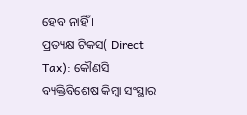ହେବ ନାହିଁ ।
ପ୍ରତ୍ୟକ୍ଷ ଟିକସ( Direct Tax): କୌଣସି ବ୍ୟକ୍ତିବିଶେଷ କିମ୍ବା ସଂସ୍ଥାର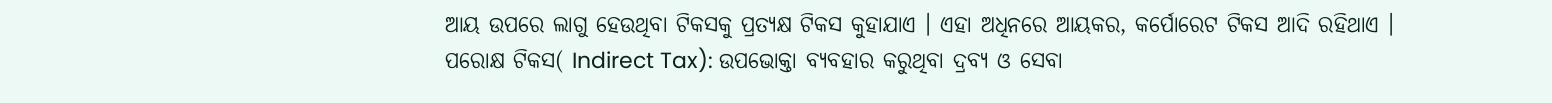ଆୟ ଉପରେ ଲାଗୁ ହେଉଥିବା ଟିକସକୁ ପ୍ରତ୍ୟକ୍ଷ ଟିକସ କୁହାଯାଏ । ଏହା ଅଧିନରେ ଆୟକର, କର୍ପୋରେଟ ଟିକସ ଆଦି ରହିଥାଏ ।
ପରୋକ୍ଷ ଟିକସ( Indirect Tax): ଉପଭୋକ୍ତା ବ୍ୟବହାର କରୁଥିବା ଦ୍ରବ୍ୟ ଓ ସେବା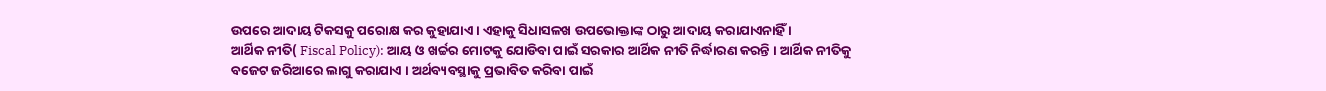ଉପରେ ଆଦାୟ ଟିକସକୁ ପରୋକ୍ଷ କର କୁହାଯାଏ । ଏହାକୁ ସିଧାସଳଖ ଉପଭୋକ୍ତାଙ୍କ ଠାରୁ ଆଦାୟ କରାଯାଏନାହିଁ ।
ଆର୍ଥିକ ନୀତି( Fiscal Policy): ଆୟ ଓ ଖର୍ଚ୍ଚର ମୋଟକୁ ଯୋଡିବା ପାଇଁ ସରକାର ଆର୍ଥିକ ନୀତି ନିର୍ଦ୍ଧାରଣ କରନ୍ତି । ଆର୍ଥିକ ନୀତିକୁ ବଜେଟ ଜରିଆରେ ଲାଗୁ କରାଯାଏ । ଅର୍ଥବ୍ୟବସ୍ଥାକୁ ପ୍ରଭାବିତ କରିବା ପାଇଁ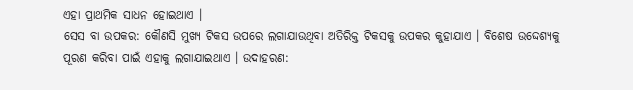ଏହା ପ୍ରାଥମିକ ସାଧନ ହୋଇଥାଏ ।
ସେସ ବା ଉପକର: କୌଣସି ମୁଖ୍ୟ ଟିକସ ଉପରେ ଲଗାଯାଉଥିବା ଅତିରିକ୍ତ ଟିକସକୁ ଉପକର କୁହାଯାଏ । ବିଶେଷ ଉଦ୍ଦେଶ୍ୟକୁ ପୂରଣ କରିବା ପାଇଁ ଏହାକୁ ଲଗାଯାଇଥାଏ । ଉଦାହରଣ: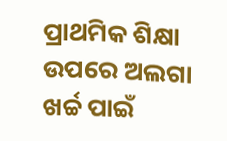ପ୍ରାଥମିକ ଶିକ୍ଷା ଉପରେ ଅଲଗା ଖର୍ଚ୍ଚ ପାଇଁ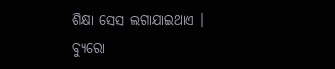ଶିକ୍ଷା ସେସ ଲଗାଯାଇଥାଏ ।
ବ୍ୟୁରୋ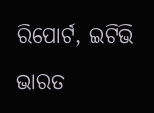ରିପୋର୍ଟ, ଇଟିଭି ଭାରତ